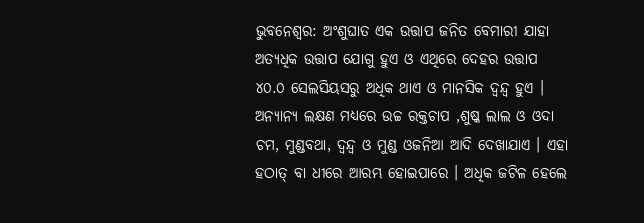ଭୁବନେଶ୍ୱର: ଅଂଶୁଘାତ ଏକ ଉତ୍ତାପ ଜନିତ ବେମାରୀ ଯାହା ଅତ୍ୟଧିକ ଉତ୍ତାପ ଯୋଗୁ ହୁଏ ଓ ଏଥିରେ ଦେହର ଉତ୍ତାପ ୪୦.୦ ସେଲସିୟସରୁ ଅଧିକ ଥାଏ ଓ ମାନସିକ ଦ୍ୱନ୍ଦ୍ୱ ହୁଏ । ଅନ୍ୟାନ୍ୟ ଲକ୍ଷଣ ମଧ୍ୟରେ ଉଚ୍ଚ ରକ୍ତଚାପ ,ଶୁଷ୍କ ଲାଲ ଓ ଓଦା ଚମ, ମୁଣ୍ଡବଥା, ଦ୍ୱନ୍ଦ୍ୱ ଓ ମୁଣ୍ଡ ଓଜନିଆ ଆଦି ଦେଖାଯାଏ । ଏହା ହଠାତ୍ ବା ଧୀରେ ଆରମ୍ଭ ହୋଇପାରେ । ଅଧିକ ଜଟିଳ ହେଲେ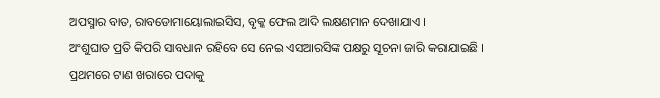ଅପସ୍ମାର ବାତ, ରାବଡୋମାୟୋଲାଇସିସ, ବୃକ୍କ ଫେଲ ଆଦି ଲକ୍ଷଣମାନ ଦେଖାଯାଏ ।
ଅଂଶୁଘାତ ପ୍ରତି କିପରି ସାବଧାନ ରହିବେ ସେ ନେଇ ଏସଆରସିଙ୍କ ପକ୍ଷରୁ ସୂଚନା ଜାରି କରାଯାଇଛି ।
ପ୍ରଥମରେ ଟାଣ ଖରାରେ ପଦାକୁ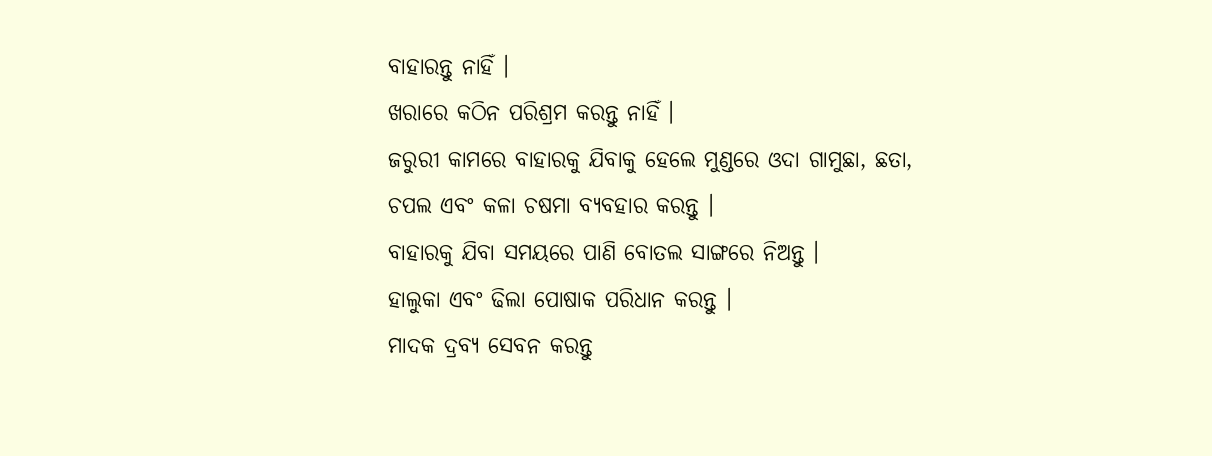ବାହାରନ୍ତୁ ନାହିଁ ।
ଖରାରେ କଠିନ ପରିଶ୍ରମ କରନ୍ତୁ ନାହିଁ ।
ଜରୁରୀ କାମରେ ବାହାରକୁ ଯିବାକୁ ହେଲେ ମୁଣ୍ଡରେ ଓଦା ଗାମୁଛା, ଛତା, ଚପଲ ଏବଂ କଳା ଚଷମା ବ୍ୟବହାର କରନ୍ତୁ ।
ବାହାରକୁ ଯିବା ସମୟରେ ପାଣି ବୋତଲ ସାଙ୍ଗରେ ନିଅନ୍ତୁ ।
ହାଲୁକା ଏବଂ ଢିଲା ପୋଷାକ ପରିଧାନ କରନ୍ତୁ ।
ମାଦକ ଦ୍ରବ୍ୟ ସେବନ କରନ୍ତୁ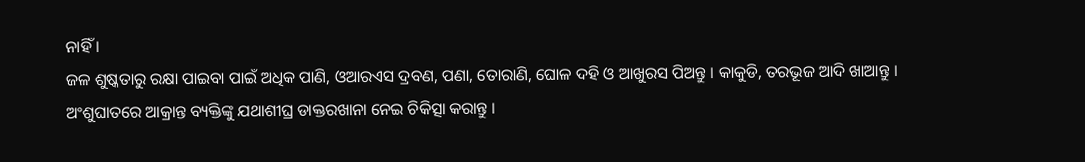ନାହିଁ ।
ଜଳ ଶୁଷ୍କତାରୁ ରକ୍ଷା ପାଇବା ପାଇଁ ଅଧିକ ପାଣି, ଓଆରଏସ ଦ୍ରବଣ, ପଣା, ତୋରାଣି, ଘୋଳ ଦହି ଓ ଆଖୁରସ ପିଅନ୍ତୁ । କାକୁଡି, ତରଭୂଜ ଆଦି ଖାଆନ୍ତୁ ।
ଅଂଶୁଘାତରେ ଆକ୍ରାନ୍ତ ବ୍ୟକ୍ତିଙ୍କୁ ଯଥାଶୀଘ୍ର ଡାକ୍ତରଖାନା ନେଇ ଚିକିତ୍ସା କରାନ୍ତୁ ।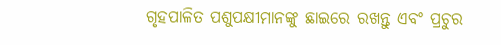ଗୃହପାଳିତ ପଶୁପକ୍ଷୀମାନଙ୍କୁ ଛାଇରେ ରଖନ୍ତୁ ଏବଂ ପ୍ରଚୁର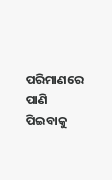ପରିମାଣରେ ପାଣି ପିଇବାକୁ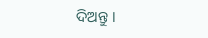ଦିଅନ୍ତୁ ।